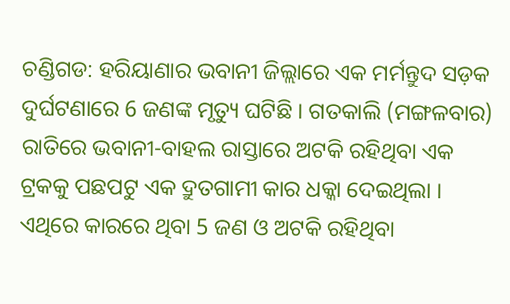ଚଣ୍ଡିଗଡ: ହରିୟାଣାର ଭବାନୀ ଜିଲ୍ଲାରେ ଏକ ମର୍ମନ୍ତୁଦ ସଡ଼କ ଦୁର୍ଘଟଣାରେ 6 ଜଣଙ୍କ ମୃତ୍ୟୁ ଘଟିଛି । ଗତକାଲି (ମଙ୍ଗଳବାର) ରାତିରେ ଭବାନୀ-ବାହଲ ରାସ୍ତାରେ ଅଟକି ରହିଥିବା ଏକ ଟ୍ରକକୁ ପଛପଟୁ ଏକ ଦ୍ରୁତଗାମୀ କାର ଧକ୍କା ଦେଇଥିଲା । ଏଥିରେ କାରରେ ଥିବା 5 ଜଣ ଓ ଅଟକି ରହିଥିବା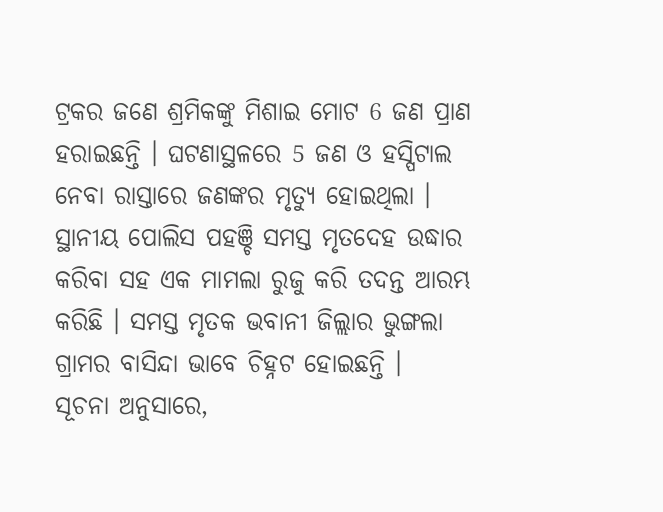ଟ୍ରକର ଜଣେ ଶ୍ରମିକଙ୍କୁ ମିଶାଇ ମୋଟ 6 ଜଣ ପ୍ରାଣ ହରାଇଛନ୍ତି । ଘଟଣାସ୍ଥଳରେ 5 ଜଣ ଓ ହସ୍ପିଟାଲ ନେବା ରାସ୍ତାରେ ଜଣଙ୍କର ମୃତ୍ୟୁ ହୋଇଥିଲା । ସ୍ଥାନୀୟ ପୋଲିସ ପହଞ୍ଚି ସମସ୍ତ ମୃତଦେହ ଉଦ୍ଧାର କରିବା ସହ ଏକ ମାମଲା ରୁଜୁ କରି ତଦନ୍ତ ଆରମ୍ଭ କରିଛି । ସମସ୍ତ ମୃତକ ଭବାନୀ ଜିଲ୍ଲାର ଭୁଙ୍ଗଲା ଗ୍ରାମର ବାସିନ୍ଦା ଭାବେ ଚିହ୍ନଟ ହୋଇଛନ୍ତି ।
ସୂଚନା ଅନୁସାରେ,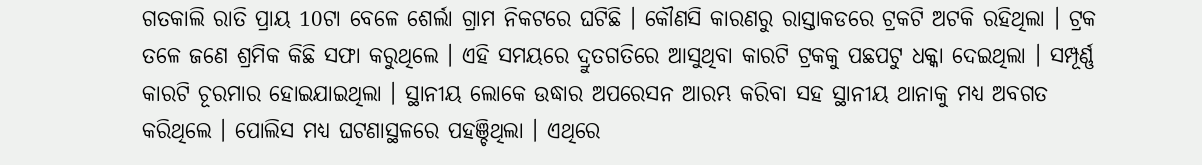ଗତକାଲି ରାତି ପ୍ରାୟ 10ଟା ବେଳେ ଶେର୍ଲା ଗ୍ରାମ ନିକଟରେ ଘଟିଛି । କୌଣସି କାରଣରୁ ରାସ୍ତାକଡରେ ଟ୍ରକଟି ଅଟକି ରହିଥିଲା । ଟ୍ରକ ତଳେ ଜଣେ ଶ୍ରମିକ କିଛି ସଫା କରୁଥିଲେ । ଏହି ସମୟରେ ଦ୍ରୁତଗତିରେ ଆସୁଥିବା କାରଟି ଟ୍ରକକୁ ପଛପଟୁ ଧକ୍କା ଦେଇଥିଲା । ସମ୍ପୂର୍ଣ୍ଣ କାରଟି ଚୂରମାର ହୋଇଯାଇଥିଲା । ସ୍ଥାନୀୟ ଲୋକେ ଉଦ୍ଧାର ଅପରେସନ ଆରମ୍ଭ କରିବା ସହ ସ୍ଥାନୀୟ ଥାନାକୁ ମଧ୍ୟ ଅବଗତ କରିଥିଲେ । ପୋଲିସ ମଧ୍ୟ ଘଟଣାସ୍ଥଳରେ ପହଞ୍ଚିଥିଲା । ଏଥିରେ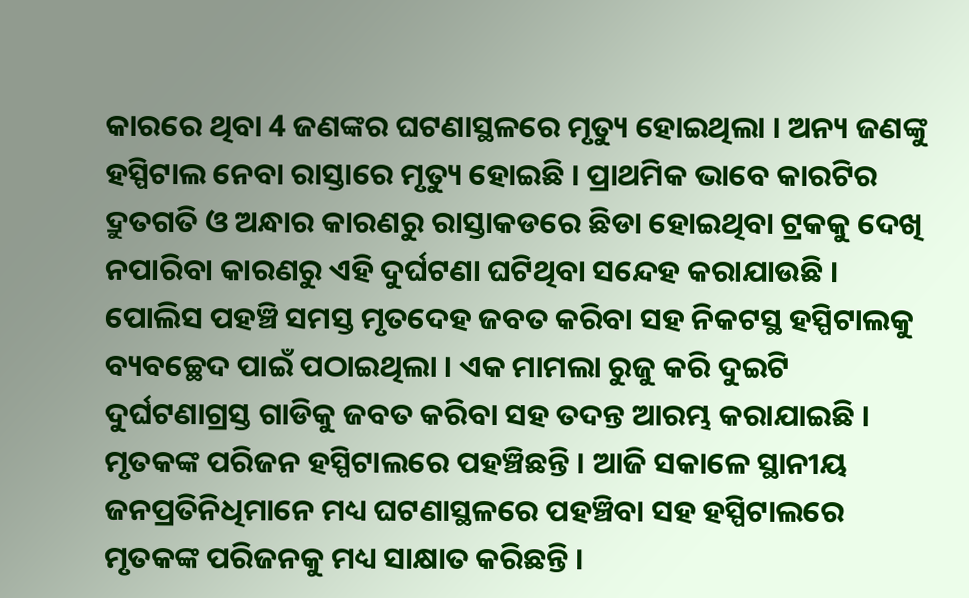କାରରେ ଥିବା 4 ଜଣଙ୍କର ଘଟଣାସ୍ଥଳରେ ମୃତ୍ୟୁ ହୋଇଥିଲା । ଅନ୍ୟ ଜଣଙ୍କୁ ହସ୍ପିଟାଲ ନେବା ରାସ୍ତାରେ ମୃତ୍ୟୁ ହୋଇଛି । ପ୍ରାଥମିକ ଭାବେ କାରଟିର ଦ୍ରୁତଗତି ଓ ଅନ୍ଧାର କାରଣରୁ ରାସ୍ତାକଡରେ ଛିଡା ହୋଇଥିବା ଟ୍ରକକୁ ଦେଖି ନପାରିବା କାରଣରୁ ଏହି ଦୁର୍ଘଟଣା ଘଟିଥିବା ସନ୍ଦେହ କରାଯାଉଛି ।
ପୋଲିସ ପହଞ୍ଚି ସମସ୍ତ ମୃତଦେହ ଜବତ କରିବା ସହ ନିକଟସ୍ଥ ହସ୍ପିଟାଲକୁ ବ୍ୟବଚ୍ଛେଦ ପାଇଁ ପଠାଇଥିଲା । ଏକ ମାମଲା ରୁଜୁ କରି ଦୁଇଟି ଦୁର୍ଘଟଣାଗ୍ରସ୍ତ ଗାଡିକୁ ଜବତ କରିବା ସହ ତଦନ୍ତ ଆରମ୍ଭ କରାଯାଇଛି । ମୃତକଙ୍କ ପରିଜନ ହସ୍ପିଟାଲରେ ପହଞ୍ଚିଛନ୍ତି । ଆଜି ସକାଳେ ସ୍ଥାନୀୟ ଜନପ୍ରତିନିଧିମାନେ ମଧ୍ୟ ଘଟଣାସ୍ଥଳରେ ପହଞ୍ଚିବା ସହ ହସ୍ପିଟାଲରେ ମୃତକଙ୍କ ପରିଜନକୁ ମଧ୍ୟ ସାକ୍ଷାତ କରିଛନ୍ତି ।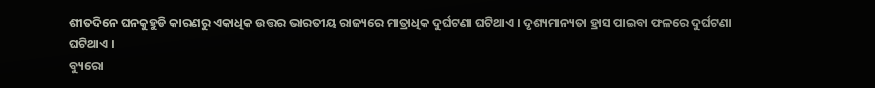ଶୀତଦିନେ ଘନକୁହୁଡି କାରଣରୁ ଏକାଧିକ ଉତ୍ତର ଭାରତୀୟ ରାଜ୍ୟରେ ମାତ୍ରାଧିକ ଦୁର୍ଘଟଣା ଘଟିଥାଏ । ଦୃଶ୍ୟମାନ୍ୟତା ହ୍ରାସ ପାଇବା ଫଳରେ ଦୁର୍ଘଟଣା ଘଟିଥାଏ ।
ବ୍ୟୁରୋ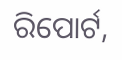ରିପୋର୍ଟ,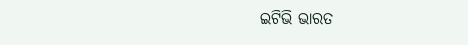ଇଟିଭି ଭାରତ